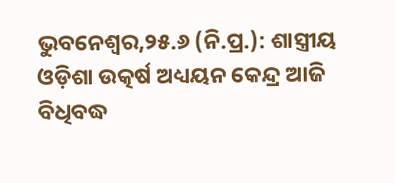ଭୁବନେଶ୍ୱର,୨୫.୬ (ନି.ପ୍ର.): ଶାସ୍ତ୍ରୀୟ ଓଡ଼ିଶା ଉତ୍କର୍ଷ ଅଧ୍ୟୟନ କେନ୍ଦ୍ର ଆଜି ବିଧିବଦ୍ଧ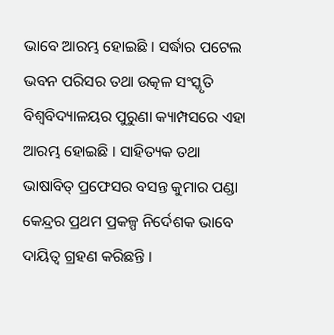ଭାବେ ଆରମ୍ଭ ହୋଇଛି । ସର୍ଦ୍ଧାର ପଟେଲ ଭବନ ପରିସର ତଥା ଉତ୍କଳ ସଂସ୍କୃତି ବିଶ୍ୱବିଦ୍ୟାଳୟର ପୁରୁଣା କ୍ୟାମ୍ପସରେ ଏହା ଆରମ୍ଭ ହୋଇଛି । ସାହିତ୍ୟକ ତଥା ଭାଷାବିତ୍ ପ୍ରଫେସର ବସନ୍ତ କୁମାର ପଣ୍ଡା କେନ୍ଦ୍ରର ପ୍ରଥମ ପ୍ରକଳ୍ପ ନିର୍ଦେଶକ ଭାବେ ଦାୟିତ୍ୱ ଗ୍ରହଣ କରିଛନ୍ତି ।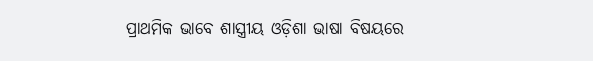ପ୍ରାଥମିକ ଭାବେ ଶାସ୍ତ୍ରୀୟ ଓଡ଼ିଶା ଭାଷା ବିଷୟରେ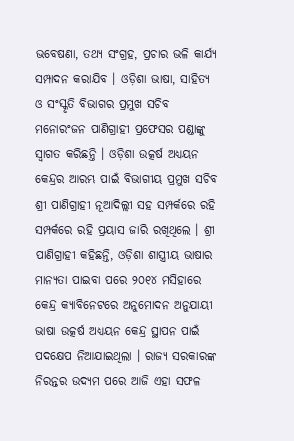ଭବେଷଣା, ତଥ୍ୟ ସଂଗ୍ରହ, ପ୍ରଚାର ଭଳି କାର୍ଯ୍ୟ ସମ୍ପାଦନ କରାଯିବ । ଓଡ଼ିଶା ଭାଷା, ସାହିତ୍ୟ ଓ ସଂସ୍କୃତି ବିଭାଗର ପ୍ରମୁଖ ସଚିବ ମନୋରଂଜନ ପାଣିଗ୍ରାହୀ ପ୍ରଫେସର ପଣ୍ଡାଙ୍କୁ ସ୍ୱାଗତ କରିଛନ୍ତି । ଓଡ଼ିଶା ଉତ୍କର୍ଷ ଅଧ୍ୟୟନ କେନ୍ଦ୍ରର ଆରମ୍ଭ ପାଇଁ ବିଭାଗୀୟ ପ୍ରମୁଖ ସଚିବ ଶ୍ରୀ ପାଣିଗ୍ରାହୀ ନୂଆଦିଲ୍ଲୀ ସହ ସମ୍ପର୍କରେ ରହି ସମ୍ପର୍କରେ ରହି ପ୍ରୟାସ ଜାରି ରଖିଥିଲେ । ଶ୍ରୀ ପାଣିଗ୍ରାହୀ କହିଛନ୍ତି, ଓଡ଼ିଶା ଶାସ୍ତ୍ରୀୟ ଭାଷାର ମାନ୍ୟତା ପାଇବା ପରେ ୨୦୧୪ ମସିହାରେ କେନ୍ଦ୍ର କ୍ୟାବିନେଟରେ ଅନୁମୋଦନ ଅନୁଯାୟୀ ଭାଷା ଉତ୍କର୍ଷ ଅଧ୍ୟୟନ କେନ୍ଦ୍ର ସ୍ଥାପନ ପାଇଁ ପଦକ୍ଷେପ ନିଆଯାଇଥିଲା । ରାଜ୍ୟ ସରକାରଙ୍କ ନିରନ୍ତର ଉଦ୍ୟମ ପରେ ଆଜି ଏହା ସଫଳ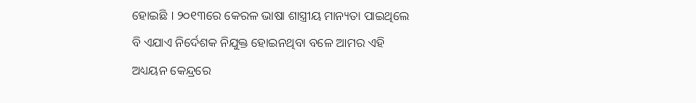ହୋଇଛି । ୨୦୧୩ରେ କେରଳ ଭାଷା ଶାସ୍ତ୍ରୀୟ ମାନ୍ୟତା ପାଇଥିଲେ ବି ଏଯାଏ ନିର୍ଦେଶକ ନିଯୁକ୍ତ ହୋଇନଥିବା ବଳେ ଆମର ଏହି ଅଧ୍ୟୟନ କେନ୍ଦ୍ରରେ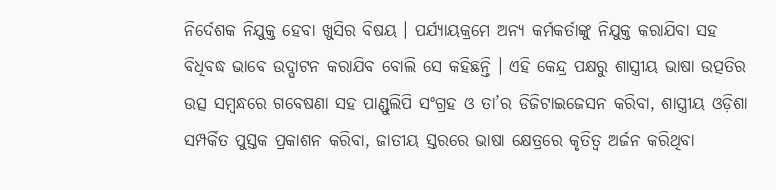ନିର୍ଦେଶକ ନିଯୁକ୍ତ ହେବା ଖୁସିର ବିଷୟ । ପର୍ଯ୍ୟାୟକ୍ରମେ ଅନ୍ୟ କର୍ମକର୍ତାଙ୍କୁ ନିଯୁକ୍ତ କରାଯିବା ସହ ବିଧିବଦ୍ଧ ଭାବେ ଉଦ୍ଘାଟନ କରାଯିବ ବୋଲି ସେ କହିଛନ୍ତି । ଏହି କେନ୍ଦ୍ର ପକ୍ଷରୁ ଶାସ୍ତ୍ରୀୟ ଭାଷା ଉତ୍ପତିର ଉତ୍ସ ସମ୍ବନ୍ଧରେ ଗବେଷଣା ସହ ପାଣ୍ଡୁଲିପି ସଂଗ୍ରହ ଓ ତା’ର ଡିଜିଟାଇଜେସନ କରିବା, ଶାସ୍ତ୍ରୀୟ ଓଡ଼ିଶା ସମ୍ପର୍କିତ ପୁସ୍ତକ ପ୍ରକାଶନ କରିବା, ଜାତୀୟ ସ୍ତରରେ ଭାଷା କ୍ଷେତ୍ରରେ କୃତିତ୍ୱ ଅର୍ଜନ କରିଥିବା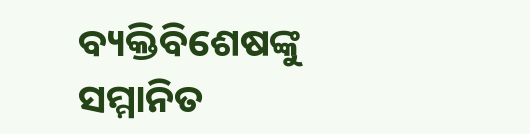ବ୍ୟକ୍ତିବିଶେଷଙ୍କୁ ସମ୍ମାନିତ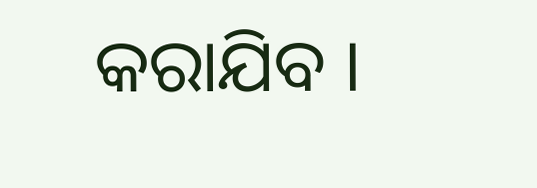କରାଯିବ ।